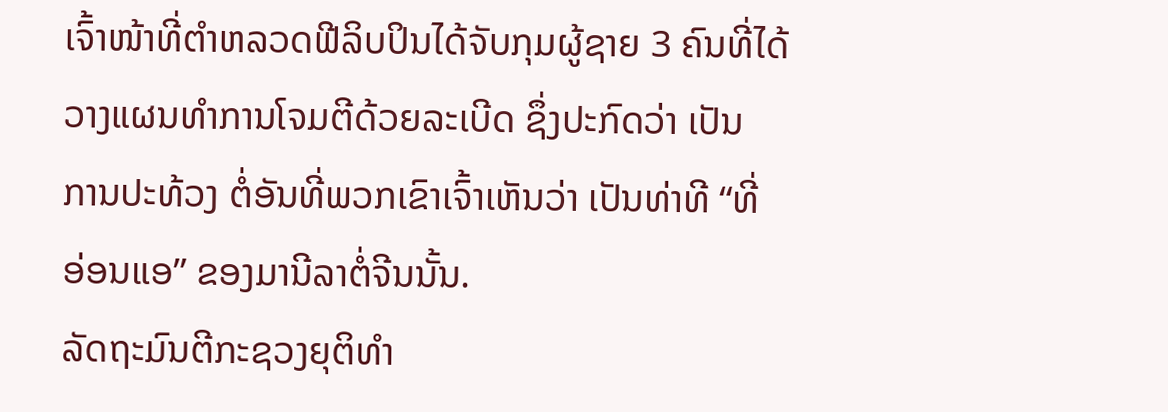ເຈົ້າໜ້າທີ່ຕຳຫລວດຟີລິບປິນໄດ້ຈັບກຸມຜູ້ຊາຍ 3 ຄົນທີ່ໄດ້
ວາງແຜນທຳການໂຈມຕີດ້ວຍລະເບີດ ຊຶ່ງປະກົດວ່າ ເປັນ
ການປະທ້ວງ ຕໍ່ອັນທີ່ພວກເຂົາເຈົ້າເຫັນວ່າ ເປັນທ່າທີ “ທີ່
ອ່ອນແອ” ຂອງມານີລາຕໍ່ຈີນນັ້ນ.
ລັດຖະມົນຕີກະຊວງຍຸຕິທຳ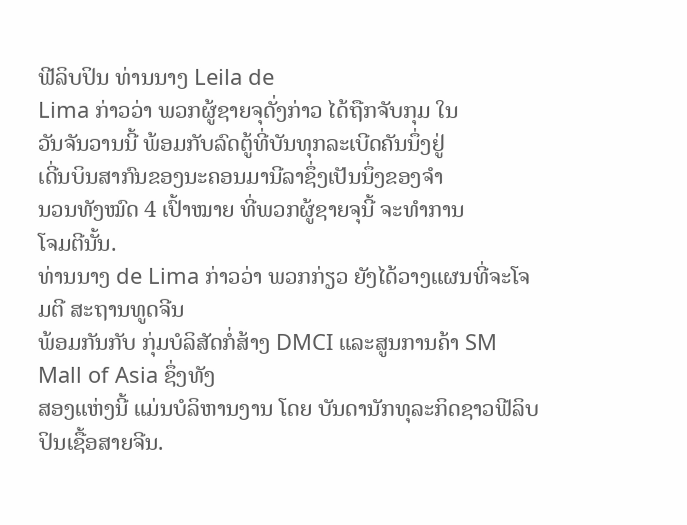ຟີລິບປິນ ທ່ານນາງ Leila de
Lima ກ່າວວ່າ ພວກຜູ້ຊາຍຈຸດັ່ງກ່າວ ໄດ້ຖືກຈັບກຸມ ໃນ
ວັນຈັນວານນີ້ ພ້ອມກັບລົດຕູ້ທີ່ບັນທຸກລະເບີດຄັນນຶ່ງຢູ່
ເດີ່ນບິນສາກົນຂອງນະຄອນມານີລາຊຶ່ງເປັນນຶ່ງຂອງຈຳ
ນວນທັງໝົດ 4 ເປົ້າໝາຍ ທີ່ພວກຜູ້ຊາຍຈຸນີ້ ຈະທຳການ
ໂຈມຕີນັ້ນ.
ທ່ານນາງ de Lima ກ່າວວ່າ ພວກກ່ຽວ ຍັງໄດ້ວາງແຜນທີ່ຈະໂຈມຕີ ສະຖານທູດຈີນ
ພ້ອມກັນກັບ ກຸ່ມບໍລິສັດກໍ່ສ້າງ DMCI ແລະສູນການຄ້າ SM Mall of Asia ຊຶ່ງທັງ
ສອງແຫ່ງນີ້ ແມ່ນບໍລິຫານງານ ໂດຍ ບັນດານັກທຸລະກິດຊາວຟີລິບປິນເຊື້ອສາຍຈີນ.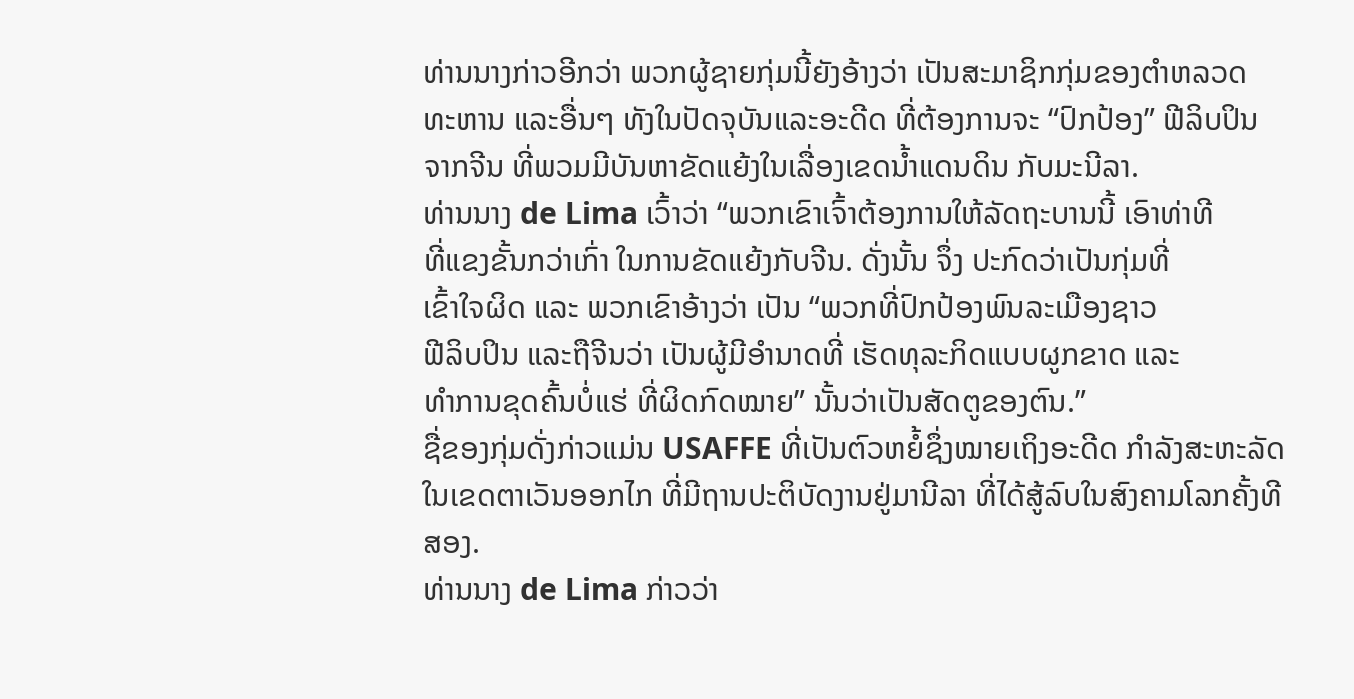ທ່ານນາງກ່າວອີກວ່າ ພວກຜູ້ຊາຍກຸ່ມນີ້ຍັງອ້າງວ່າ ເປັນສະມາຊິກກຸ່ມຂອງຕຳຫລວດ
ທະຫານ ແລະອື່ນໆ ທັງໃນປັດຈຸບັນແລະອະດີດ ທີ່ຕ້ອງການຈະ “ປົກປ້ອງ” ຟີລິບປິນ
ຈາກຈີນ ທີ່ພວມມີບັນຫາຂັດແຍ້ງໃນເລື່ອງເຂດນ້ຳແດນດິນ ກັບມະນີລາ.
ທ່ານນາງ de Lima ເວົ້າວ່າ “ພວກເຂົາເຈົ້າຕ້ອງການໃຫ້ລັດຖະບານນີ້ ເອົາທ່າທີ
ທີ່ແຂງຂັ້ນກວ່າເກົ່າ ໃນການຂັດແຍ້ງກັບຈີນ. ດັ່ງນັ້ນ ຈຶ່ງ ປະກົດວ່າເປັນກຸ່ມທີ່
ເຂົ້າໃຈຜິດ ແລະ ພວກເຂົາອ້າງວ່າ ເປັນ “ພວກທີ່ປົກປ້ອງພົນລະເມືອງຊາວ
ຟີລິບປິນ ແລະຖືຈີນວ່າ ເປັນຜູ້ມີອຳນາດທີ່ ເຮັດທຸລະກິດແບບຜູກຂາດ ແລະ
ທຳການຂຸດຄົ້ນບໍ່ແຮ່ ທີ່ຜິດກົດໝາຍ” ນັ້ນວ່າເປັນສັດຕູຂອງຕົນ.”
ຊື່ຂອງກຸ່ມດັ່ງກ່າວແມ່ນ USAFFE ທີ່ເປັນຕົວຫຍໍ້ຊຶ່ງໝາຍເຖິງອະດີດ ກຳລັງສະຫະລັດ
ໃນເຂດຕາເວັນອອກໄກ ທີ່ມີຖານປະຕິບັດງານຢູ່ມານີລາ ທີ່ໄດ້ສູ້ລົບໃນສົງຄາມໂລກຄັ້ງທີສອງ.
ທ່ານນາງ de Lima ກ່າວວ່າ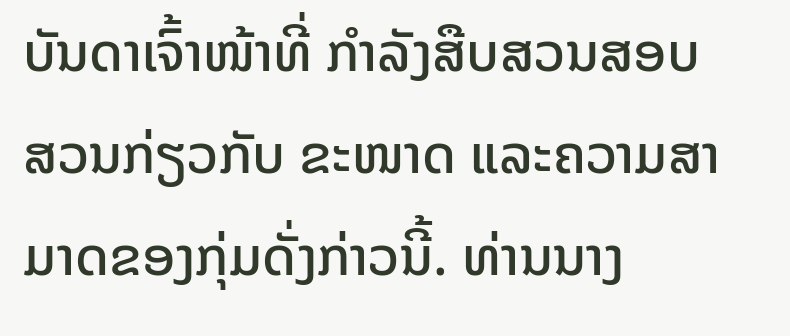ບັນດາເຈົ້າໜ້າທີ່ ກຳລັງສືບສວນສອບສວນກ່ຽວກັບ ຂະໜາດ ແລະຄວາມສາມາດຂອງກຸ່ມດັ່ງກ່າວນີ້. ທ່ານນາງ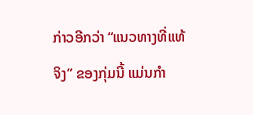ກ່າວອີກວ່າ “ແນວທາງທີ່ແທ້ຈິງ” ຂອງກຸ່ມນີ້ ແມ່ນກຳ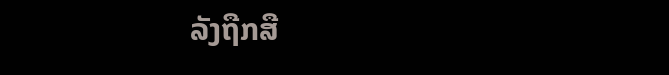ລັງຖືກສື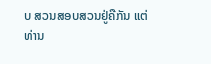ບ ສວນສອບສວນຢູ່ຄືກັນ ແຕ່ທ່ານ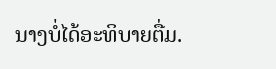ນາງບໍ່ໄດ້ອະທິບາຍຕື່ມ.